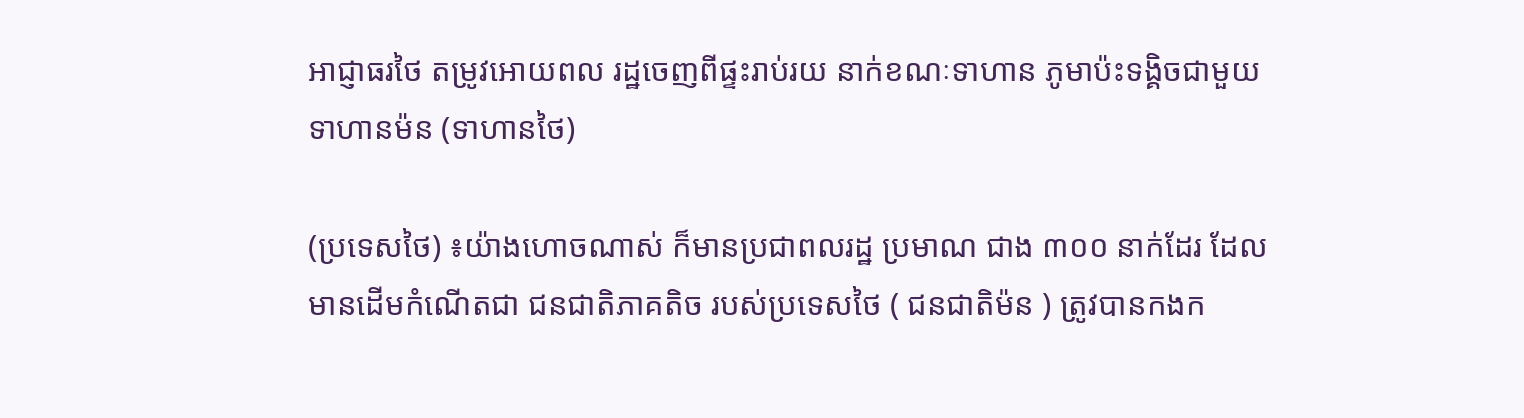អាជ្ញាធរថៃ តម្រូវអោយពល រដ្ឋចេញពីផ្ទះរាប់រយ នាក់ខណៈទាហាន ភូមាប៉ះទង្គិចជាមួយ ទាហានម៉ន (ទាហានថៃ)

(ប្រទេសថៃ) ៖យ៉ាងហោចណាស់ ក៏មានប្រជាពលរដ្ឋ ប្រមាណ ជាង ៣០០ នាក់ដែរ ដែលមានដើមកំណើតជា ជនជាតិភាគតិច របស់ប្រទេសថៃ ( ជនជាតិម៉ន ) ត្រូវបានកងក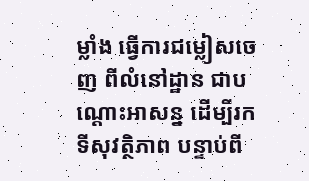ម្លាំង ធ្វើការជម្លៀសចេញ ពីលំនៅដ្ឋាន ជាបណ្តោះអាសន្ន ដើម្បីរកទីសុវត្ថិភាព បន្ទាប់ពី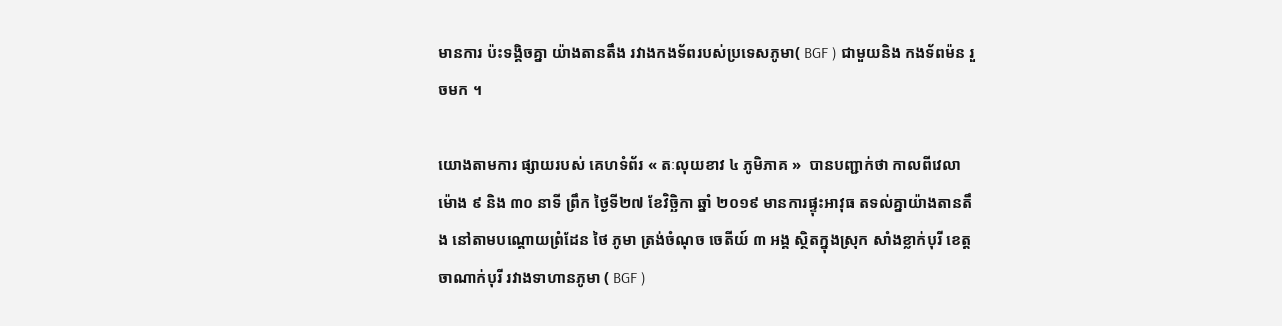មានការ ប៉ះទង្គិចគ្នា យ៉ាងតានតឹង រវាងកងទ័ពរបស់ប្រទេសភូមា( BGF ) ជាមួយនិង កងទ័ពម៉ន រួចមក ។

យោងតាមការ ផ្សាយរបស់ គេហទំព័រ « តៈលុយខាវ ៤ ភូមិភាគ »  បានបញ្ជាក់ថា កាលពីវេលាម៉ោង ៩ និង ៣០ នាទី ព្រឹក ថ្ងៃទី២៧ ខែវិច្ឆិកា ឆ្នាំ ២០១៩ មានការផ្ទុះអាវុធ តទល់គ្នាយ៉ាងតានតឹង នៅតាមបណ្តោយព្រំដែន ថៃ ភូមា ត្រង់ចំណុច ចេតីយ៍ ៣ អង្គ ស្ថិតក្នុងស្រុក សាំងខ្លាក់បុរី ខេត្តចាណាក់បុរី រវាងទាហានភូមា ( BGF )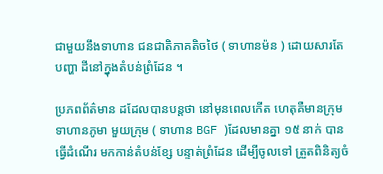ជាមួយនឹងទាហាន ជនជាតិភាគតិចថៃ ( ទាហានម៉ន ) ដោយសារតែបញ្ហា ដីនៅក្នុងតំបន់ព្រំដែន ។

ប្រភពព័ត៌មាន ដដែលបានបន្តថា នៅមុនពេលកើត ហេតុគឺមានក្រុម ទាហានភូមា មួយក្រុម ( ទាហាន BGF )ដែលមានគ្នា ១៥ នាក់ បានធ្វើដំណើរ មកកាន់តំបន់ខ្សែ បន្ទាត់ព្រំដែន ដើម្បីចូលទៅ ត្រួតពិនិត្យចំ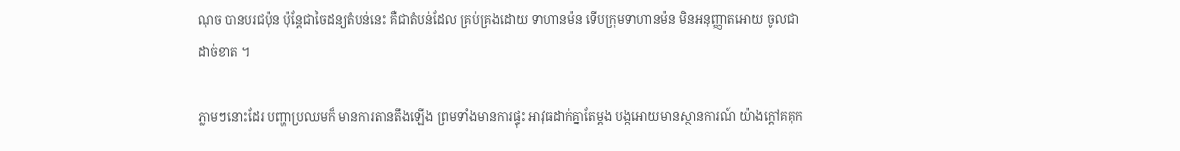ណុច បានបរជប៉ុន ប៉ុន្តែជាចៃដន្យតំបន់នេះ គឺជាតំបន់ដែល គ្រប់គ្រងដោយ ទាហានម៉ន ទើបក្រុមទាហានម៉ន មិនអនុញ្ញាតអោយ ចូលជាដាច់ខាត ។

ភ្លាមៗនោះដែរ បញ្ហាប្រឈមក៏ មានការតានតឹងឡើង ព្រមទាំងមានការផ្ទុះ អាវុធដាក់គ្នាតែម្តង បង្កអោយមានស្ថានការណ៍ យ៉ាងក្តៅគគុក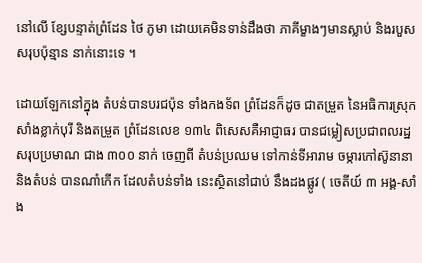នៅលើ ខ្សែបន្ទាត់ព្រំដែន ថៃ ភូមា ដោយគេមិនទាន់ដឹងថា ភាគីម្ខាងៗមានស្លាប់ និងរបួស សរុបប៉ុន្មាន នាក់នោះទេ ។

ដោយឡែកនៅក្នុង តំបន់បានបរជប៉ុន ទាំងកងទ័ព ព្រំដែនក៏ដូច ជាតម្រួត នៃអធិការស្រុក សាំងខ្លាក់បុរី និងតម្រួត ព្រំដែនលេខ ១៣៤ ពិសេសគឺអាជ្ញាធរ បានជម្លៀសប្រជាពលរដ្ឋ សរុបប្រមាណ ជាង ៣០០ នាក់ ចេញពី តំបន់ប្រឈម ទៅកាន់ទីអារាម ចម្ការកៅស៊ូនានា និងតំបន់ បានណាំកើក ដែលតំបន់ទាំង នេះស្ថិតនៅជាប់ នឹងដងផ្លូវ ( ចេតីយ៍ ៣ អង្គ-សាំង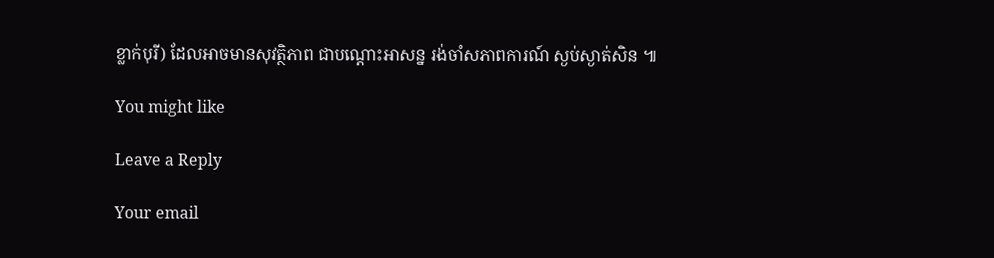ខ្លាក់បុរី) ដែលអាចមានសុវត្ថិភាព ជាបណ្តោះអាសន្ន រង់ចាំសភាពការណ៍ ស្ងប់ស្ងាត់សិន ៕

You might like

Leave a Reply

Your email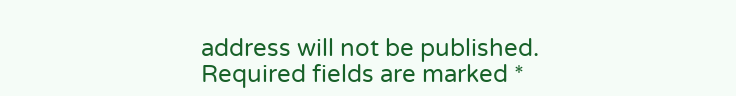address will not be published. Required fields are marked *